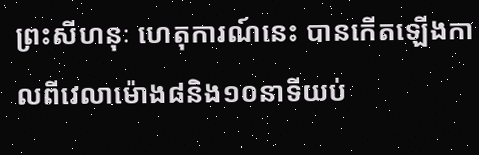ព្រះសីហនុៈ ហេតុការណ៍នេះ បានកើតឡើងកាលពីវេលាម៉ោង៨និង១០នាទីយប់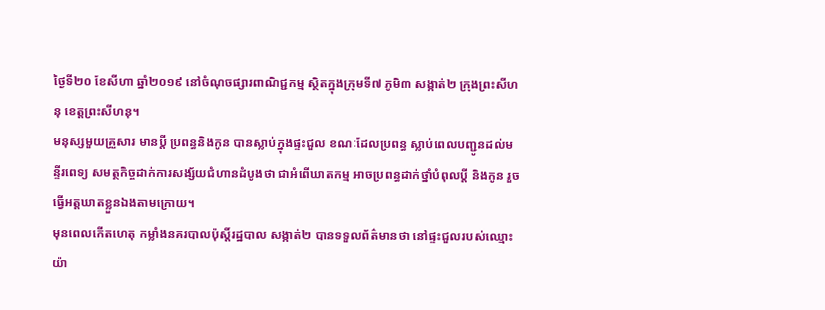ថ្ងៃទី២០ ខែសីហា ឆ្នាំ២០១៩ នៅចំណុចផ្សារពាណិជ្ជកម្ម ស្ថិតក្នុងក្រុមទី៧ ភូមិ៣ សង្កាត់២ ក្រុងព្រះសីហនុ ខេត្តព្រះសីហនុ។
មនុស្សមួយគ្រួសារ មានប្តី ប្រពន្ធនិងកូន បានស្លាប់ក្នុងផ្ទះជួល ខណៈដែលប្រពន្ធ ស្លាប់ពេលបញ្ជូនដល់មន្ទីរពេទ្យ សមត្ថកិច្ចដាក់ការសង្ស័យជំហានដំបូងថា ជាអំពើឃាតកម្ម អាចប្រពន្ធដាក់ថ្នាំបំពុលប្តី និងកូន រួចធ្វើអត្តឃាតខ្លួនឯងតាមក្រោយ។
មុនពេលកើតហេតុ កម្លាំងនគរបាលប៉ុស្តិ៍រដ្ឋបាល សង្កាត់២ បានទទួលព័ត៌មានថា នៅផ្ទះជួលរបស់ឈ្មោះ យ៉ា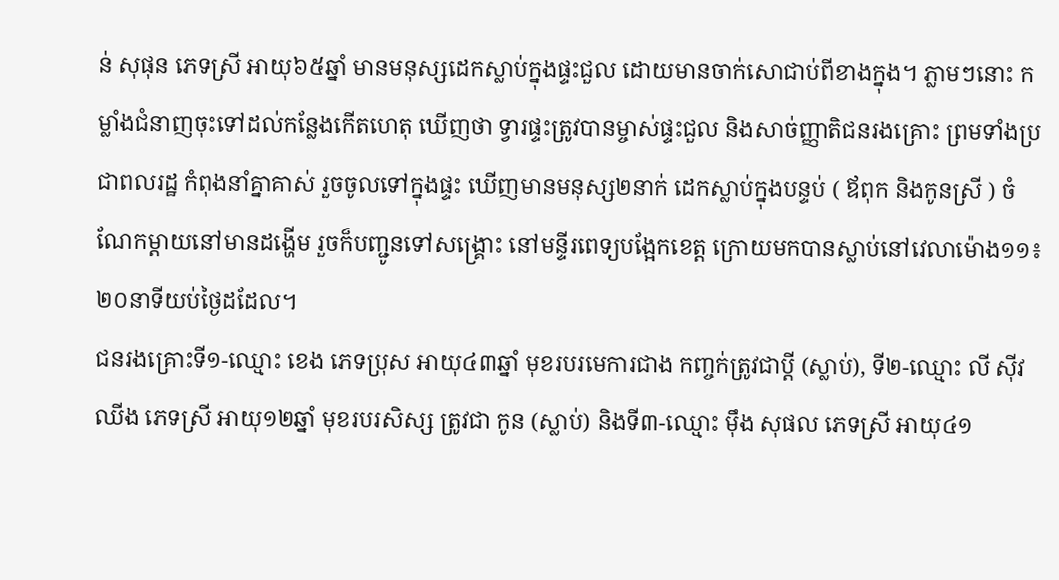ន់ សុផុន ភេទស្រី អាយុ៦៥ឆ្នាំ មានមនុស្សដេកស្លាប់ក្នុងផ្ទះជួល ដោយមានចាក់សោជាប់ពីខាងក្នុង។ ភ្លាមៗនោះ កម្លាំងជំនាញចុះទៅដល់កន្លែងកើតហេតុ ឃើញថា ទ្វារផ្ទះត្រូវបានម្ចាស់ផ្ទះជួល និងសាច់ញ្ញាតិជនរងគ្រោះ ព្រមទាំងប្រជាពលរដ្ឋ កំពុងនាំគ្នាគាស់ រួចចូលទៅក្នុងផ្ទះ ឃើញមានមនុស្ស២នាក់ ដេកស្លាប់ក្នុងបន្ទប់ ( ឪពុក និងកូនស្រី ) ចំណែកម្តាយនៅមានដង្ហើម រួចក៏បញ្ជូនទៅសង្គ្រោះ នៅមន្ទីរពេទ្យបង្អែកខេត្ត ក្រោយមកបានស្លាប់នៅវេលាម៉ោង១១៖២០នាទីយប់ថ្ងៃដដែល។
ជនរងគ្រោះទី១-ឈ្មោះ ខេង ភេទប្រុស អាយុ៤៣ឆ្នាំ មុខរបរមេការជាង កញ្ចក់ត្រូវជាប្តី (ស្លាប់), ទី២-ឈ្មោះ លី ស៊ីវឈីង ភេទស្រី អាយុ១២ឆ្នាំ មុខរបរសិស្ស ត្រូវជា កូន (ស្លាប់) និងទី៣-ឈ្មោះ ម៉ឹង សុផល ភេទស្រី អាយុ៤១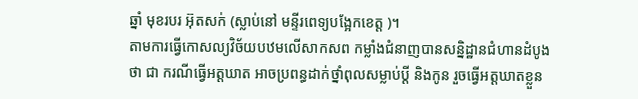ឆ្នាំ មុខរបរ អ៊ុតសក់ (ស្លាប់នៅ មន្ទីរពេទ្យបង្អែកខេត្ត )។
តាមការធ្វើកោសល្យវិច័យបឋមលើសាកសព កម្លាំងជំនាញបានសន្និដ្ឋានជំហានដំបូងថា ជា ករណីធ្វើអត្តឃាត អាចប្រពន្ធដាក់ថ្នាំពុលសម្លាប់ប្តី និងកូន រួចធ្វើអត្តឃាតខ្លួន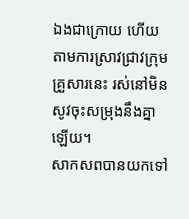ឯងជាក្រោយ ហើយតាមការស្រាវជ្រាវក្រុមគ្រួសារនេះ រស់នៅមិនសូវចុះសម្រុងនឹងគ្នាឡើយ។
សាកសពបានយកទៅ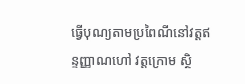ធ្វើបុណ្យតាមប្រពៃណីនៅវត្តឥន្ទញ្ញាណហៅ វត្តក្រោម ស្ថិ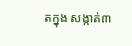តក្នុង សង្កាត់៣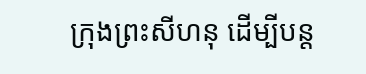ក្រុងព្រះសីហនុ ដើម្បីបន្ត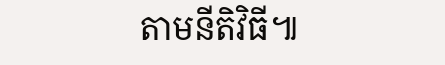តាមនីតិវិធី៕